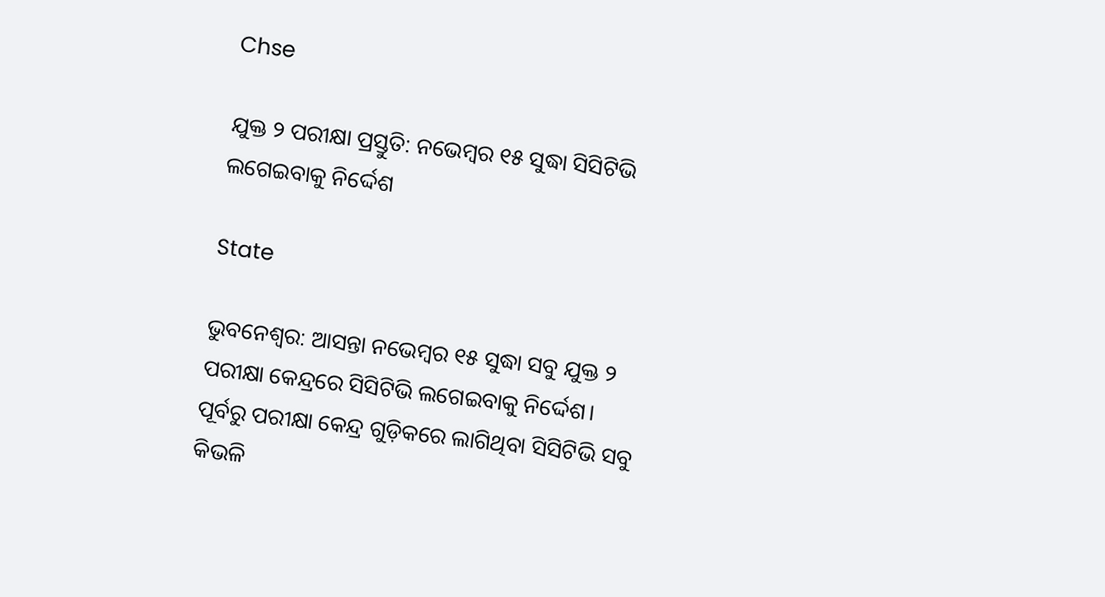Chse

ଯୁକ୍ତ ୨ ପରୀକ୍ଷା ପ୍ରସ୍ତୁତି: ନଭେମ୍ବର ୧୫ ସୁଦ୍ଧା ସିସିଟିଭି ଲଗେଇବାକୁ ନିର୍ଦ୍ଦେଶ

State

ଭୁବନେଶ୍ୱର: ଆସନ୍ତା ନଭେମ୍ବର ୧୫ ସୁଦ୍ଧା ସବୁ ଯୁକ୍ତ ୨ ପରୀକ୍ଷା କେନ୍ଦ୍ରରେ ସିସିଟିଭି ଲଗେଇବାକୁ ନିର୍ଦ୍ଦେଶ। ପୂର୍ବରୁ ପରୀକ୍ଷା କେନ୍ଦ୍ର ଗୁଡ଼ିକରେ ଲାଗିଥିବା ସିସିଟିଭି ସବୁ କିଭଳି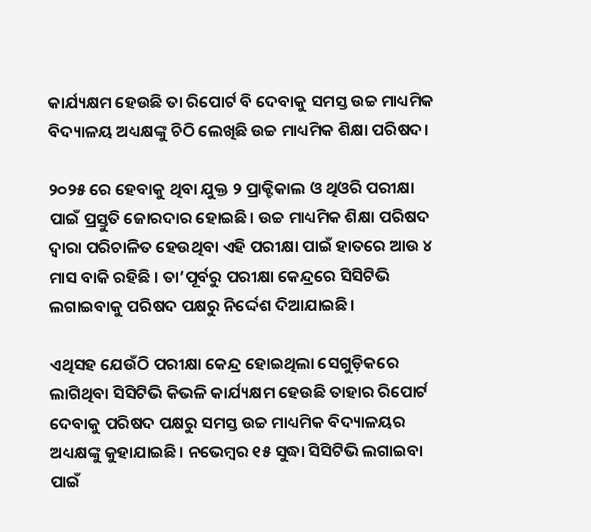କାର୍ଯ୍ୟକ୍ଷମ ହେଉଛି ତା ରିପୋର୍ଟ ବି ଦେବାକୁ ସମସ୍ତ ଉଚ୍ଚ ମାଧ୍ୟମିକ ବିଦ୍ୟାଳୟ ଅଧ୍ୟକ୍ଷଙ୍କୁ ଚିଠି ଲେଖିଛି ଉଚ୍ଚ ମାଧ୍ୟମିକ ଶିକ୍ଷା ପରିଷଦ।

୨୦୨୫ ରେ ହେବାକୁ ଥିବା ଯୁକ୍ତ ୨ ପ୍ରାକ୍ଟିକାଲ ଓ ଥିଓରି ପରୀକ୍ଷା ପାଇଁ ପ୍ରସ୍ତୁତି ଜୋରଦାର ହୋଇଛି। ଉଚ୍ଚ ମାଧ୍ୟମିକ ଶିକ୍ଷା ପରିଷଦ ଦ୍ବାରା ପରିଚାଳିତ ହେଉଥିବା ଏହି ପରୀକ୍ଷା ପାଇଁ ହାତରେ ଆଉ ୪ ମାସ ବାକି ରହିଛି । ତା’ପୂର୍ବରୁ ପରୀକ୍ଷା କେନ୍ଦ୍ରରେ ସିସିଟିଭି ଲଗାଇବାକୁ ପରିଷଦ ପକ୍ଷରୁ ନିର୍ଦ୍ଦେଶ ଦିଆଯାଇଛି।

ଏଥିସହ ଯେଉଁଠି ପରୀକ୍ଷା କେନ୍ଦ୍ର ହୋଇଥିଲା ସେଗୁଡ଼ିକରେ ଲାଗିଥିବା ସିସିଟିଭି କିଭଳି କାର୍ଯ୍ୟକ୍ଷମ ହେଉଛି ତାହାର ରିପୋର୍ଟ ଦେବାକୁ ପରିଷଦ ପକ୍ଷରୁ ସମସ୍ତ ଉଚ୍ଚ ମାଧ୍ୟମିକ ବିଦ୍ୟାଳୟର ଅଧ୍ୟକ୍ଷଙ୍କୁ କୁହାଯାଇଛି। ନ‌ଭେମ୍ବର ୧୫ ସୁଦ୍ଧା ସିସିଟିଭି ଲଗାଇବା ପାଇଁ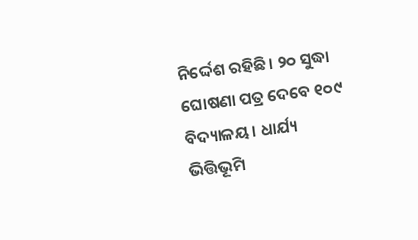ନିର୍ଦ୍ଦେଶ ରହିଛି। ୨୦ ସୁଦ୍ଧା ଘୋଷଣା ପତ୍ର ଦେବେ ୧୦୯ ବିଦ୍ୟାଳୟ। ଧାର୍ଯ୍ୟ ଭିତ୍ତିଭୂମି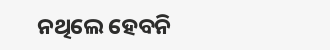ନଥିଲେ ହେବନି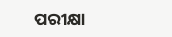ପରୀକ୍ଷା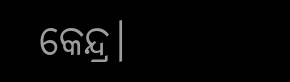କେନ୍ଦ୍ର।